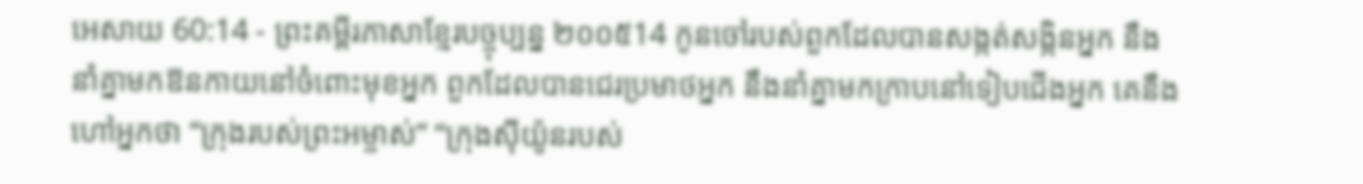អេសាយ 60:14 - ព្រះគម្ពីរភាសាខ្មែរបច្ចុប្បន្ន ២០០៥14 កូនចៅរបស់ពួកដែលបានសង្កត់សង្កិនអ្នក នឹងនាំគ្នាមកឱនកាយនៅចំពោះមុខអ្នក ពួកដែលបានជេរប្រមាថអ្នក នឹងនាំគ្នាមកក្រាបនៅទៀបជើងអ្នក គេនឹងហៅអ្នកថា “ក្រុងរបស់ព្រះអម្ចាស់” “ក្រុងស៊ីយ៉ូនរបស់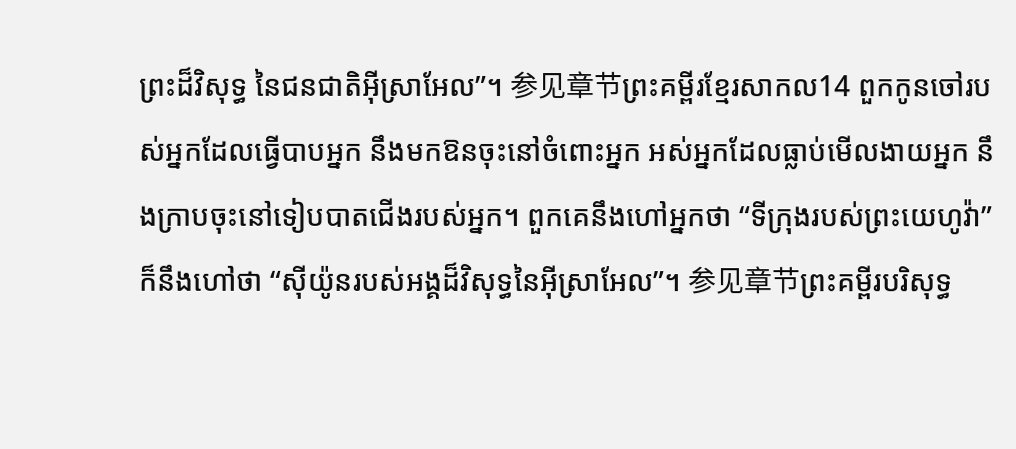ព្រះដ៏វិសុទ្ធ នៃជនជាតិអ៊ីស្រាអែល”។ 参见章节ព្រះគម្ពីរខ្មែរសាកល14 ពួកកូនចៅរបស់អ្នកដែលធ្វើបាបអ្នក នឹងមកឱនចុះនៅចំពោះអ្នក អស់អ្នកដែលធ្លាប់មើលងាយអ្នក នឹងក្រាបចុះនៅទៀបបាតជើងរបស់អ្នក។ ពួកគេនឹងហៅអ្នកថា “ទីក្រុងរបស់ព្រះយេហូវ៉ា” ក៏នឹងហៅថា “ស៊ីយ៉ូនរបស់អង្គដ៏វិសុទ្ធនៃអ៊ីស្រាអែល”។ 参见章节ព្រះគម្ពីរបរិសុទ្ធ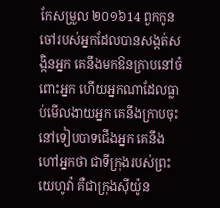កែសម្រួល ២០១៦14 ពួកកូនចៅរបស់អ្នកដែលបានសង្កត់សង្កិនអ្នក គេនឹងមកឱនក្រាបនៅចំពោះអ្នក ហើយអ្នកណាដែលធ្លាប់មើលងាយអ្នក គេនឹងក្រាបចុះនៅទៀបបាទជើងអ្នក គេនឹងហៅអ្នកថា ជាទីក្រុងរបស់ព្រះយេហូវ៉ា គឺជាក្រុងស៊ីយ៉ូន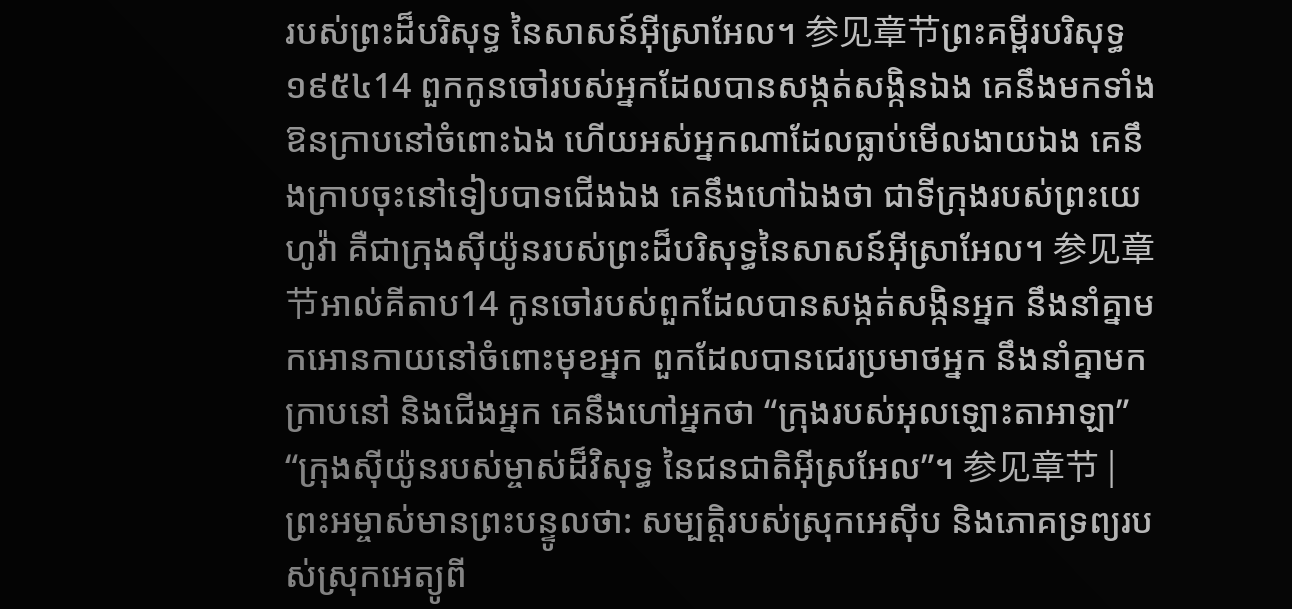របស់ព្រះដ៏បរិសុទ្ធ នៃសាសន៍អ៊ីស្រាអែល។ 参见章节ព្រះគម្ពីរបរិសុទ្ធ ១៩៥៤14 ពួកកូនចៅរបស់អ្នកដែលបានសង្កត់សង្កិនឯង គេនឹងមកទាំងឱនក្រាបនៅចំពោះឯង ហើយអស់អ្នកណាដែលធ្លាប់មើលងាយឯង គេនឹងក្រាបចុះនៅទៀបបាទជើងឯង គេនឹងហៅឯងថា ជាទីក្រុងរបស់ព្រះយេហូវ៉ា គឺជាក្រុងស៊ីយ៉ូនរបស់ព្រះដ៏បរិសុទ្ធនៃសាសន៍អ៊ីស្រាអែល។ 参见章节អាល់គីតាប14 កូនចៅរបស់ពួកដែលបានសង្កត់សង្កិនអ្នក នឹងនាំគ្នាមកអោនកាយនៅចំពោះមុខអ្នក ពួកដែលបានជេរប្រមាថអ្នក នឹងនាំគ្នាមកក្រាបនៅ និងជើងអ្នក គេនឹងហៅអ្នកថា “ក្រុងរបស់អុលឡោះតាអាឡា” “ក្រុងស៊ីយ៉ូនរបស់ម្ចាស់ដ៏វិសុទ្ធ នៃជនជាតិអ៊ីស្រអែល”។ 参见章节 |
ព្រះអម្ចាស់មានព្រះបន្ទូលថា: សម្បត្តិរបស់ស្រុកអេស៊ីប និងភោគទ្រព្យរបស់ស្រុកអេត្យូពី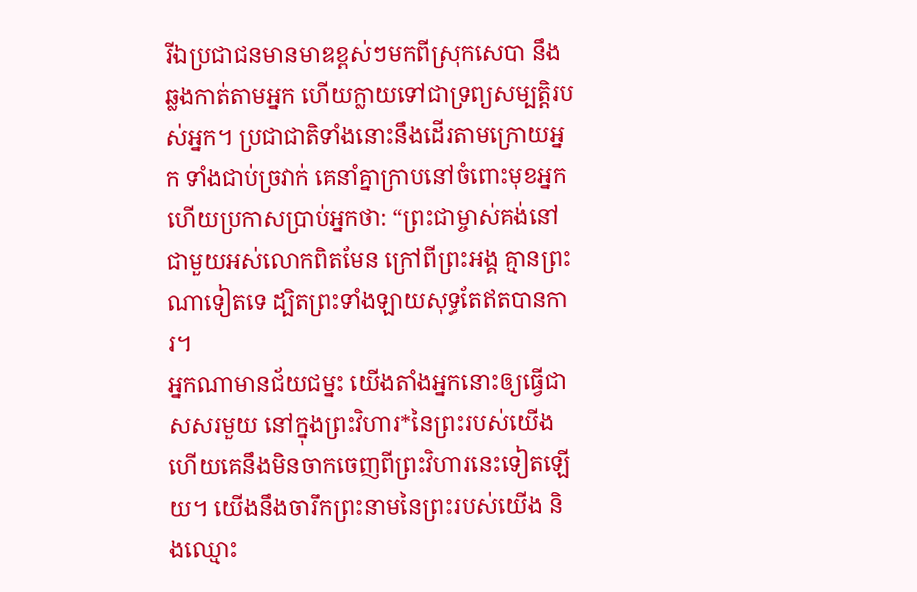រីឯប្រជាជនមានមាឌខ្ពស់ៗមកពីស្រុកសេបា នឹងឆ្លងកាត់តាមអ្នក ហើយក្លាយទៅជាទ្រព្យសម្បត្តិរបស់អ្នក។ ប្រជាជាតិទាំងនោះនឹងដើរតាមក្រោយអ្នក ទាំងជាប់ច្រវាក់ គេនាំគ្នាក្រាបនៅចំពោះមុខអ្នក ហើយប្រកាសប្រាប់អ្នកថា: “ព្រះជាម្ចាស់គង់នៅជាមួយអស់លោកពិតមែន ក្រៅពីព្រះអង្គ គ្មានព្រះណាទៀតទេ ដ្បិតព្រះទាំងឡាយសុទ្ធតែឥតបានការ។
អ្នកណាមានជ័យជម្នះ យើងតាំងអ្នកនោះឲ្យធ្វើជាសសរមួយ នៅក្នុងព្រះវិហារ*នៃព្រះរបស់យើង ហើយគេនឹងមិនចាកចេញពីព្រះវិហារនេះទៀតឡើយ។ យើងនឹងចារឹកព្រះនាមនៃព្រះរបស់យើង និងឈ្មោះ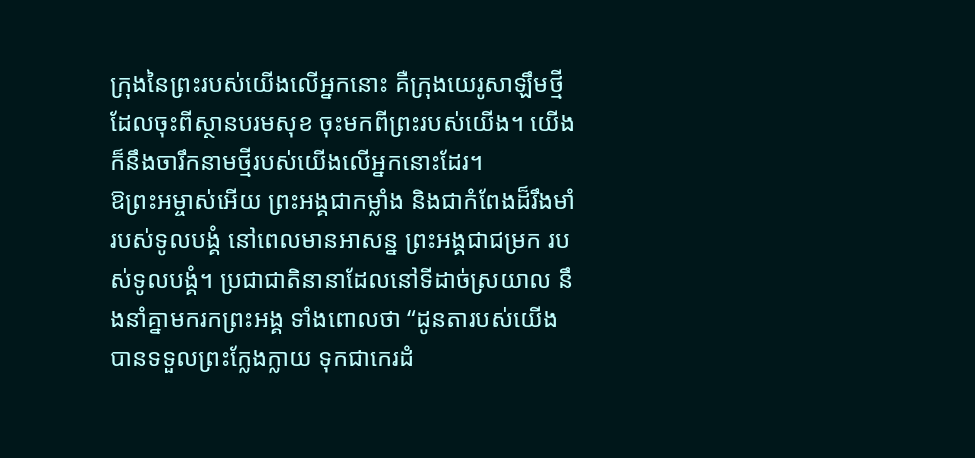ក្រុងនៃព្រះរបស់យើងលើអ្នកនោះ គឺក្រុងយេរូសាឡឹមថ្មីដែលចុះពីស្ថានបរមសុខ ចុះមកពីព្រះរបស់យើង។ យើងក៏នឹងចារឹកនាមថ្មីរបស់យើងលើអ្នកនោះដែរ។
ឱព្រះអម្ចាស់អើយ ព្រះអង្គជាកម្លាំង និងជាកំពែងដ៏រឹងមាំរបស់ទូលបង្គំ នៅពេលមានអាសន្ន ព្រះអង្គជាជម្រក របស់ទូលបង្គំ។ ប្រជាជាតិនានាដែលនៅទីដាច់ស្រយាល នឹងនាំគ្នាមករកព្រះអង្គ ទាំងពោលថា “ដូនតារបស់យើងបានទទួលព្រះក្លែងក្លាយ ទុកជាកេរដំ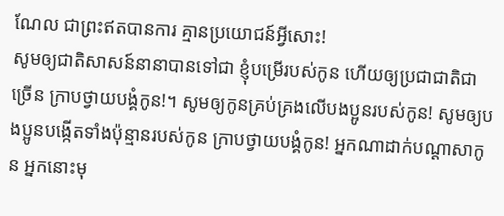ណែល ជាព្រះឥតបានការ គ្មានប្រយោជន៍អ្វីសោះ!
សូមឲ្យជាតិសាសន៍នានាបានទៅជា ខ្ញុំបម្រើរបស់កូន ហើយឲ្យប្រជាជាតិជាច្រើន ក្រាបថ្វាយបង្គំកូន!។ សូមឲ្យកូនគ្រប់គ្រងលើបងប្អូនរបស់កូន! សូមឲ្យបងប្អូនបង្កើតទាំងប៉ុន្មានរបស់កូន ក្រាបថ្វាយបង្គំកូន! អ្នកណាដាក់បណ្ដាសាកូន អ្នកនោះមុ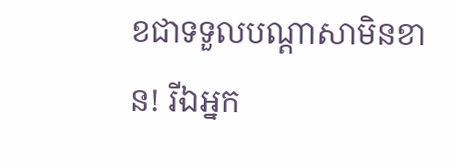ខជាទទួលបណ្ដាសាមិនខាន! រីឯអ្នក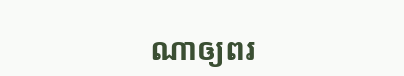ណាឲ្យពរ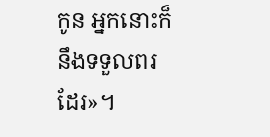កូន អ្នកនោះក៏នឹងទទួលពរដែរ»។